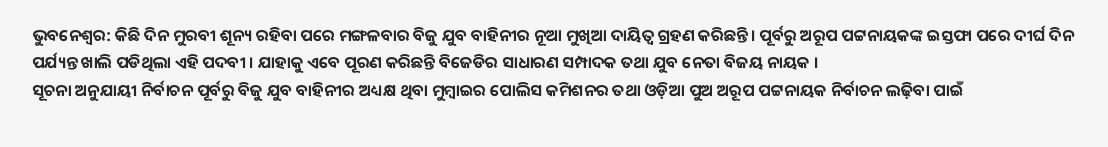ଭୁବନେଶ୍ବର: କିଛି ଦିନ ମୁରବୀ ଶୂନ୍ୟ ରହିବା ପରେ ମଙ୍ଗଳବାର ବିଜୁ ଯୁବ ବାହିନୀର ନୂଆ ମୁଖିଆ ଦାୟିତ୍ବ ଗ୍ରହଣ କରିଛନ୍ତି। ପୂର୍ବରୁ ଅରୂପ ପଟ୍ଟନାୟକଙ୍କ ଇସ୍ତଫା ପରେ ଦୀର୍ଘ ଦିନ ପର୍ଯ୍ୟନ୍ତ ଖାଲି ପଡିଥିଲା ଏହି ପଦବୀ । ଯାହାକୁ ଏବେ ପୂରଣ କରିଛନ୍ତି ବିଜେଡିର ସାଧାରଣ ସମ୍ପାଦକ ତଥା ଯୁବ ନେତା ବିଜୟ ନାୟକ ।
ସୂଚନା ଅନୁଯାୟୀ ନିର୍ବାଚନ ପୂର୍ବରୁ ବିଜୁ ଯୁବ ବାହିନୀର ଅଧ୍ୟକ୍ଷ ଥିବା ମୁମ୍ବାଇର ପୋଲିସ କମିଶନର ତଥା ଓଡ଼ିଆ ପୁଅ ଅରୂପ ପଟ୍ଟନାୟକ ନିର୍ବାଚନ ଲଢ଼ିବା ପାଇଁ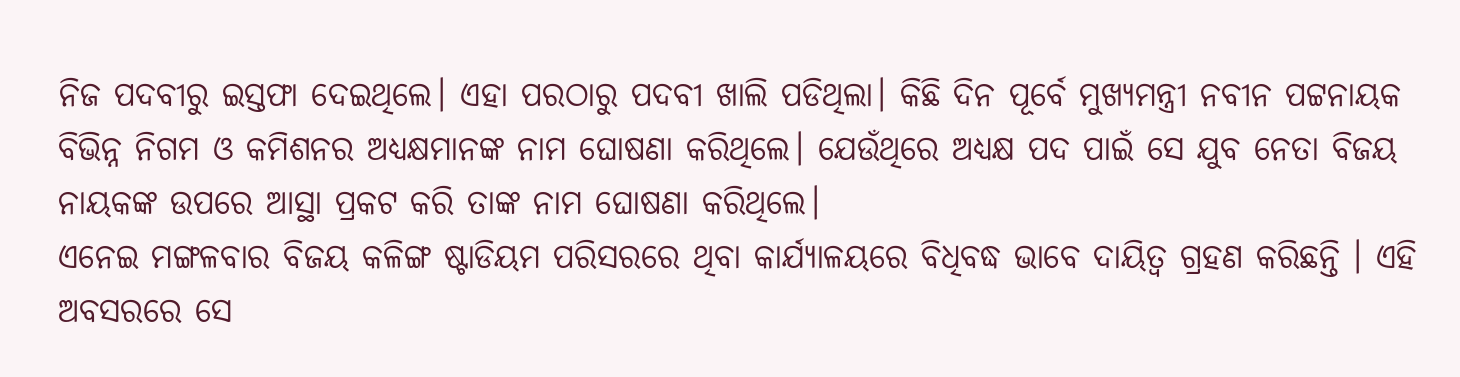ନିଜ ପଦବୀରୁ ଇସ୍ତଫା ଦେଇଥିଲେ। ଏହା ପରଠାରୁ ପଦବୀ ଖାଲି ପଡିଥିଲା। କିଛି ଦିନ ପୂର୍ବେ ମୁଖ୍ୟମନ୍ତ୍ରୀ ନବୀନ ପଟ୍ଟନାୟକ ବିଭିନ୍ନ ନିଗମ ଓ କମିଶନର ଅଧ୍ୟକ୍ଷମାନଙ୍କ ନାମ ଘୋଷଣା କରିଥିଲେ। ଯେଉଁଥିରେ ଅଧ୍ୟକ୍ଷ ପଦ ପାଇଁ ସେ ଯୁବ ନେତା ବିଜୟ ନାୟକଙ୍କ ଉପରେ ଆସ୍ଥା ପ୍ରକଟ କରି ତାଙ୍କ ନାମ ଘୋଷଣା କରିଥିଲେ।
ଏନେଇ ମଙ୍ଗଳବାର ବିଜୟ କଳିଙ୍ଗ ଷ୍ଟାଡିୟମ ପରିସରରେ ଥିବା କାର୍ଯ୍ୟାଳୟରେ ବିଧିବଦ୍ଧ ଭାବେ ଦାୟିତ୍ବ ଗ୍ରହଣ କରିଛନ୍ତି । ଏହି ଅବସରରେ ସେ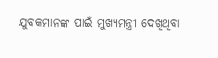ଯୁବକମାନଙ୍କ ପାଇଁ ମୁଖ୍ୟମନ୍ତ୍ରୀ ଦେଖିଥିବା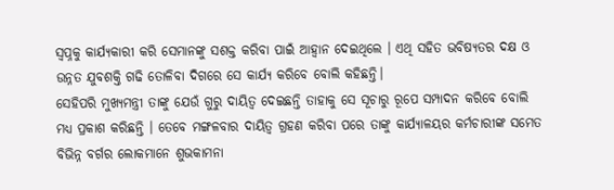ସ୍ବପ୍ନକୁ କାର୍ଯ୍ୟକାରୀ କରି ସେମାନଙ୍କୁ ସଶକ୍ତ କରିବା ପାଇଁ ଆହ୍ବାନ ଦେଇଥିଲେ । ଏଥି ସହିତ ଭବିଷ୍ୟତର ଦକ୍ଷ ଓ ଉନ୍ନତ ଯୁବଶକ୍ତି ଗଢି ତୋଳିବା ଦିଗରେ ସେ କାର୍ଯ୍ୟ କରିବେ ବୋଲି କହିଛନ୍ତି।
ସେହିପରି ମୁଖ୍ୟମନ୍ତ୍ରୀ ତାଙ୍କୁ ଯେଉଁ ଗୁରୁ ଦାୟିତ୍ବ ଦେଇଛନ୍ତି ତାହାକୁ ସେ ସୂଚାରୁ ରୂପେ ସମ୍ପାଦନ କରିବେ ବୋଲି ମଧ୍ୟ ପ୍ରକାଶ କରିଛନ୍ତି । ତେବେ ମଙ୍ଗଳବାର ଦାୟିତ୍ବ ଗ୍ରହଣ କରିବା ପରେ ତାଙ୍କୁ କାର୍ଯ୍ୟାଳୟର କର୍ମଚାରୀଙ୍କ ସମେତ ବିଭିନ୍ନ ବର୍ଗର ଲୋକମାନେ ଶୁଭକାମନା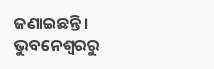ଜଣାଇଛନ୍ତି।
ଭୁବନେଶ୍ବରରୁ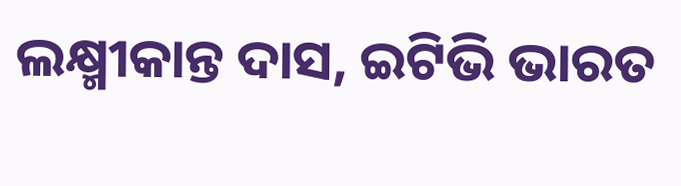ଲକ୍ଷ୍ମୀକାନ୍ତ ଦାସ, ଇଟିଭି ଭାରତ